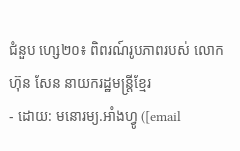ជំនួប ហ្សេ២០៖ ពិពរណ៍រូបភាពរបស់ លោក ហ៊ុន សែន នាយករដ្ឋមន្ត្រីខ្មែរ
- ដោយ: មនោរម្យ.អាំងហ្វូ ([email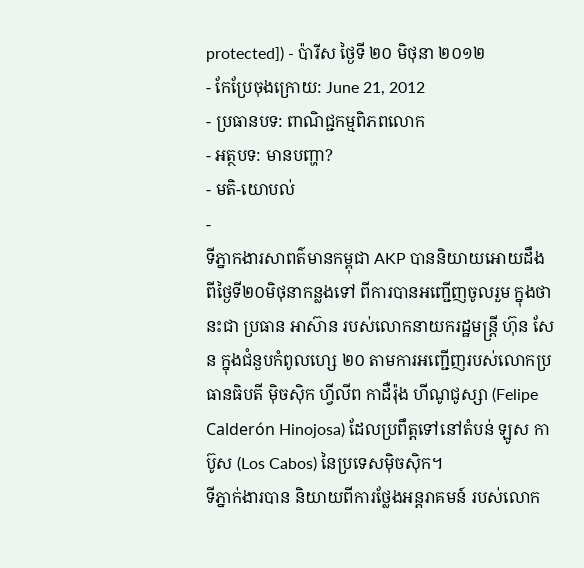protected]) - ប៉ារីស ថ្ងៃទី ២០ មិថុនា ២០១២
- កែប្រែចុងក្រោយ: June 21, 2012
- ប្រធានបទ: ពាណិជ្ជកម្មពិភពលោក
- អត្ថបទ: មានបញ្ហា?
- មតិ-យោបល់
-
ទីភ្នាកងារសាពត៌មានកម្ពុជា AKP បាននិយាយអោយដឹង ពីថ្ងៃទី២០មិថុនាកន្លងទៅ ពីការបានអញ្ជើញចូលរួម ក្នុងថានះជា ប្រធាន អាស៊ាន របស់លោកនាយករដ្ឋមន្ត្រី ហ៊ុន សែន ក្នុងជំនួបកំពូលហ្សេ ២០ តាមការអញ្ជើញរបស់លោកប្រធានធិបតី ម៉ិចស៊ិក ហ្វីលីព កាដឺរ៉ុង ហីណូជូស្សា (Felipe Calderón Hinojosa) ដែលប្រពឹត្តទៅនៅតំបន់ ឡូស កាប៊ូស (Los Cabos) នៃប្រទេសម៉ិចស៊ិក។
ទីភ្នាក់ងារបាន និយាយពីការថ្លែងអន្តរាគមន៍ របស់លោក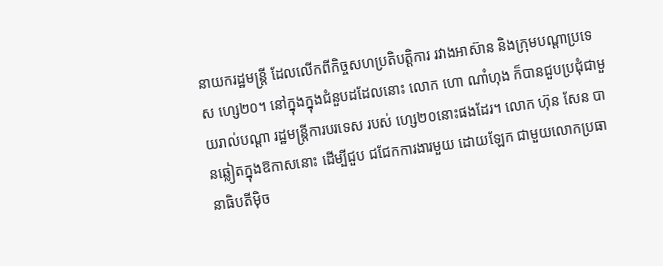នាយករដ្ឋមន្ត្រី ដែលលើកពីកិច្ចសហប្រតិបត្តិការ រវាងអាស៊ាន និងក្រុមបណ្ដាប្រទេស ហ្សេ២០។ នៅក្នុងក្នុងជំនួបដដែលនោះ លោក ហោ ណាំហុង ក៏បានជួបប្រជុំជាមួយរាល់បណ្ដា រដ្ឋមន្ត្រីការបរទេស របស់ ហ្សេ២០នោះផងដែរ។ លោក ហ៊ុន សែន បានឆ្លៀតក្នុងឱកាសនោះ ដើម្បីជួប ជជែកការងារមួយ ដោយឡែក ជាមួយលោកប្រធានាធិបតីម៉ិច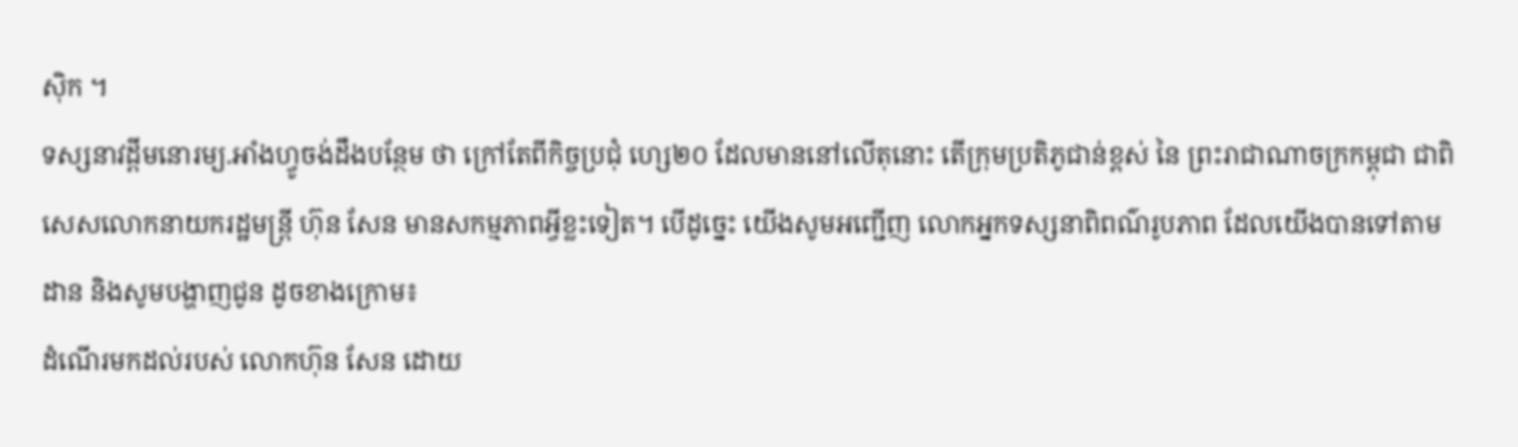ស៊ិក ។
ទស្សនាវដ្ដីមនោរម្យ.អាំងហ្វូចង់ដឹងបន្ថែម ថា ក្រៅតែពីកិច្ចប្រជុំ ហ្សេ២០ ដែលមាននៅលើតុនោះ តើក្រុមប្រតិភូជាន់ខ្ពស់ នៃ ព្រះរាជាណាចក្រកម្ពុជា ជាពិសេសលោកនាយករដ្ឋមន្ត្រី ហ៊ុន សែន មានសកម្មភាពអ្វីខ្លះទៀត។ បើដូច្នេះ យើងសូមអញ្ជើញ លោកអ្នកទស្សនាពិពណ៌រូបភាព ដែលយើងបានទៅតាមដាន និងសូមបង្ហាញជូន ដូចខាងក្រោម៖
ដំណើរមកដល់របស់ លោកហ៊ុន សែន ដោយ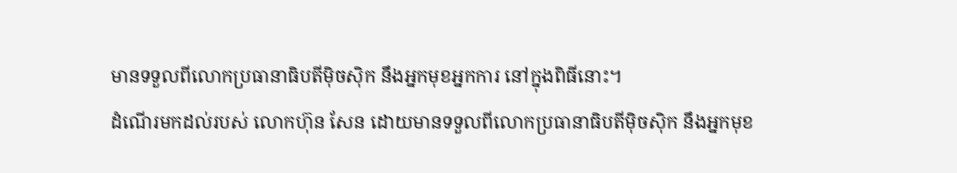មានទទួលពីលោកប្រធានាធិបតីម៉ិចស៊ិក នឹងអ្នកមុខអ្នកការ នៅក្នុងពិធីនោះ។
ដំណើរមកដល់របស់ លោកហ៊ុន សែន ដោយមានទទួលពីលោកប្រធានាធិបតីម៉ិចស៊ិក នឹងអ្នកមុខ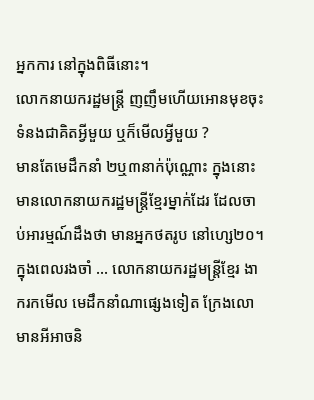អ្នកការ នៅក្នុងពិធីនោះ។
លោកនាយករដ្ឋមន្ត្រី ញញឹមហើយអោនមុខចុះ ទំនងជាគិតអ្វីមួយ ឬក៏មើលអ្វីមួយ ?
មានតែមេដឹកនាំ ២ឬ៣នាក់ប៉ុណ្ណោះ ក្នុងនោះមានលោកនាយករដ្ឋមន្ត្រីខ្មែរម្នាក់ដែរ ដែលចាប់អារម្មណ៍ដឹងថា មានអ្នកថតរូប នៅហ្សេ២០។
ក្នុងពេលរងចាំ ... លោកនាយករដ្ឋមន្ត្រីខ្មែរ ងាករកមើល មេដឹកនាំណាផ្សេងទៀត ក្រែងលោមានអីអាចនិ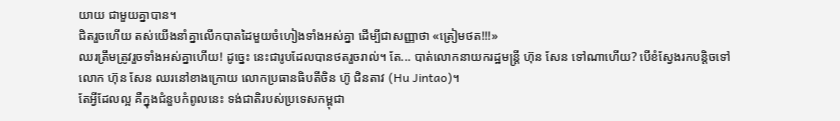យាយ ជាមួយគ្នាបាន។
ជិតរួចហើយ តស់យើងនាំគ្នាលើកបាតដៃមួយចំហៀងទាំងអស់គ្នា ដើម្បីជាសញ្ញាថា «ត្រៀមថត!!!»
ឈរត្រឹមត្រូវរួចទាំងអស់គ្នាហើយ! ដូច្នេះ នេះជារូបដែលបានថតរួចរាល់។ តែ... បាត់លោកនាយករដ្ឋមន្ត្រី ហ៊ុន សែន ទៅណាហើយ? បើខំស្វែងរកបន្តិចទៅ លោក ហ៊ុន សែន ឈរនៅខាងក្រោយ លោកប្រធានធិបតីចិន ហ៊ូ ជិនតាវ (Hu Jintao)។
តែអ្វីដែលល្អ គឺក្នុងជំនួបកំពូលនេះ ទង់ជាតិរបស់ប្រទេសកម្ពុជា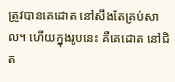ត្រូវបានគេដោត នៅសឹងតែគ្រប់សាល។ ហើយក្នុងរូបនេះ គឺគេដោត នៅជិត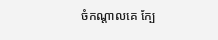ចំកណ្ដាលគេ ក្បែ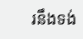រនឹងទង់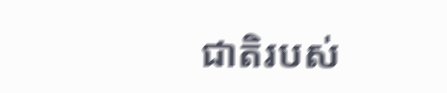ជាតិរបស់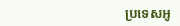ប្រទេសអូ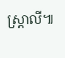ស្រ្តាលី៕